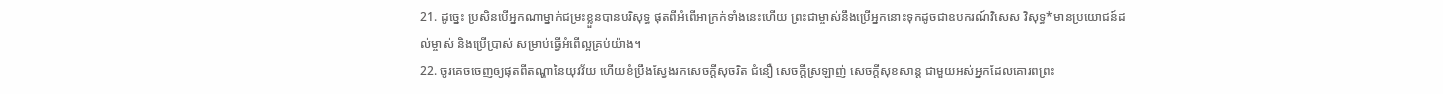21. ដូច្នេះ ប្រសិនបើអ្នកណាម្នាក់ជម្រះខ្លួនបានបរិសុទ្ធ ផុតពីអំពើអាក្រក់ទាំងនេះហើយ ព្រះជាម្ចាស់នឹងប្រើអ្នកនោះទុកដូចជាឧបករណ៍វិសេស វិសុទ្ធ*មានប្រយោជន៍ដល់ម្ចាស់ និងប្រើប្រាស់ សម្រាប់ធ្វើអំពើល្អគ្រប់យ៉ាង។
22. ចូរគេចចេញឲ្យផុតពីតណ្ហានៃយុវវ័យ ហើយខំប្រឹងស្វែងរកសេចក្ដីសុចរិត ជំនឿ សេចក្ដីស្រឡាញ់ សេចក្ដីសុខសាន្ត ជាមួយអស់អ្នកដែលគោរពព្រះ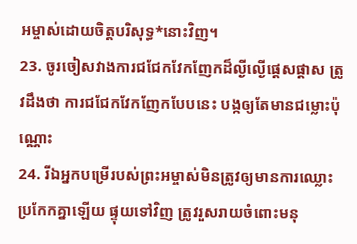អម្ចាស់ដោយចិត្តបរិសុទ្ធ*នោះវិញ។
23. ចូរចៀសវាងការជជែកវែកញែកដ៏ល្ងីល្ងើផ្ដេសផ្ដាស ត្រូវដឹងថា ការជជែកវែកញែកបែបនេះ បង្កឲ្យតែមានជម្លោះប៉ុណ្ណោះ
24. រីឯអ្នកបម្រើរបស់ព្រះអម្ចាស់មិនត្រូវឲ្យមានការឈ្លោះប្រកែកគ្នាឡើយ ផ្ទុយទៅវិញ ត្រូវរួសរាយចំពោះមនុ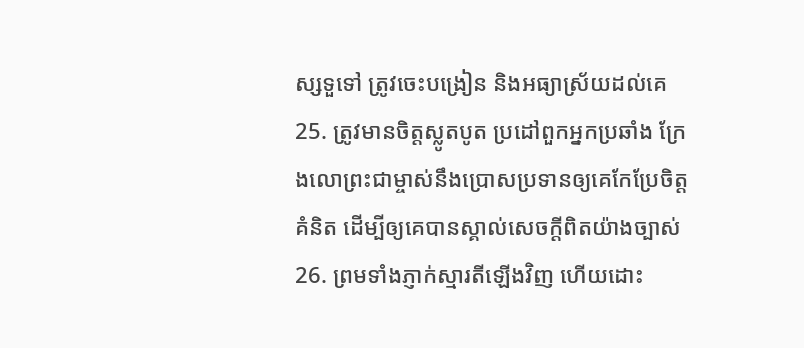ស្សទួទៅ ត្រូវចេះបង្រៀន និងអធ្យាស្រ័យដល់គេ
25. ត្រូវមានចិត្តស្លូតបូត ប្រដៅពួកអ្នកប្រឆាំង ក្រែងលោព្រះជាម្ចាស់នឹងប្រោសប្រទានឲ្យគេកែប្រែចិត្តគំនិត ដើម្បីឲ្យគេបានស្គាល់សេចក្ដីពិតយ៉ាងច្បាស់
26. ព្រមទាំងភ្ញាក់ស្មារតីឡើងវិញ ហើយដោះ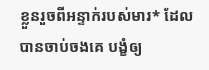ខ្លួនរួចពីអន្ទាក់របស់មារ* ដែលបានចាប់ចងគេ បង្ខំឲ្យ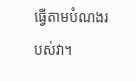ធ្វើតាមបំណងរបស់វា។